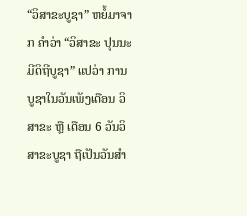“ວິສາຂະບູຊາ” ຫຍໍ້ມາຈາກ ຄຳວ່າ “ວິສາຂະ ປຸນນະມີດິຖີບູຊາ” ແປວ່າ ການບູຊາໃນວັນເພັງເດືອນ ວິສາຂະ ຫຼື ເດືອນ 6 ວັນວິສາຂະບູຊາ ຖືເປັນວັນສໍາ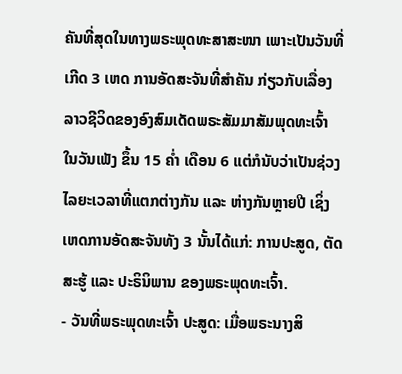ຄັນທີ່ສຸດໃນທາງພຣະພຸດທະສາສະໜາ ເພາະເປັນວັນທີ່ເກີດ 3 ເຫດ ການອັດສະຈັນທີ່ສໍາຄັນ ກ່ຽວກັບເລື່ອງລາວຊີວິດຂອງອົງສົມເດັດພຣະສັມມາສັມພຸດທະເຈົ້າ ໃນວັນເພັງ ຂຶ້ນ 15 ຄໍ່າ ເດືອນ 6 ແຕ່ກໍນັບວ່າເປັນຊ່ວງໄລຍະເວລາທີ່ແຕກຕ່າງກັນ ແລະ ຫ່າງກັນຫຼາຍປີ ເຊິ່ງເຫດການອັດສະຈັນທັງ 3 ນັ້ນໄດ້ແກ່: ການປະສູດ, ຕັດສະຮູ້ ແລະ ປະຣິນິພານ ຂອງພຣະພຸດທະເຈົ້າ.
- ວັນທີ່ພຣະພຸດທະເຈົ້າ ປະສູດ: ເມື່ອພຣະນາງສິ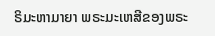ຣິມະຫາມາຍາ ພຣະມະເຫສີຂອງພຣະ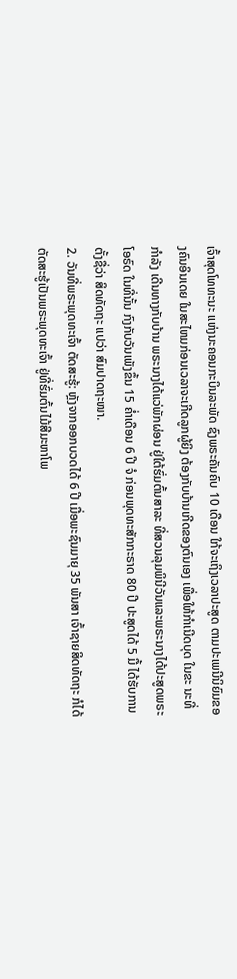ເຈົ້າສຸດໂທທະນະ ແຫ່ງນະຄອນກະບິນລະພັດ ຊົງພຣະຄັນຄົບ 10 ເດືອນ ໃກ້ຈະເຖິງເວລາປະສູດ ຕາມປະເພນີນິຍົມຂອງຄົນອິນເດຍ ໃນສະໄຫມກ່ອນເວລາຈະເກີດລູກຜູ້ຍິງ ຕ້ອງກັບບ້ານເກີດຂອງຕົນເອງ ເພື່ອໃຫ້ກໍາເນີດບຸດ ໃນຂະ ນະທີ່ກໍາລັງ ເດີນທາງກັບບ້ານ ພຣະນາງໄດ້ແວ່ພັກຜ່ອນ ຢູ່ໃຕ້ຮົ່ມຕົ້ນສາລະ ທີ່ສວນລຸມພິນີວັນແລະພຣະນາງໄດ້ປະສູດພຣະໂອຣົດ ໃນທີ່ນັ້ນ ກົງກັບວັນເພັງຂຶ້ນ 15 ຄໍ່າເດືອນ 6 ປີ ຈໍ ກ່ອນພຸດທະສັກກະຣາດ 80 ປີ ປະສູດໄດ້ 5 ມື້ ໄດ້ຮັບການຕັ້ງຊື່ວ່າ ສິດທັດຖະ ແປວ່າ ສົມປາດຖະໜາ.
2. ວັນທີ່ພຣະພຸດທະເຈົ້າ ຕັດສະຮູ້: ຫຼັງຈາກອອກບວດໄດ້ 6 ປີ ເມື່ອພະຊົນມາຍຸ 35 ພັນສາ ເຈົ້າຊາຍສິດທັດຖະ ກໍໄດ້ຕັດສະຮູ້ເປັນພຣະພຸດທະເຈົ້າ ຢູ່ທີ່ຮົ່ມຕົ້ນໄມ້ສີມະຫາໂພ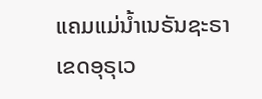ແຄມແມ່ນໍ້າເນຣັນຊະຣາ ເຂດອຸຣຸເວ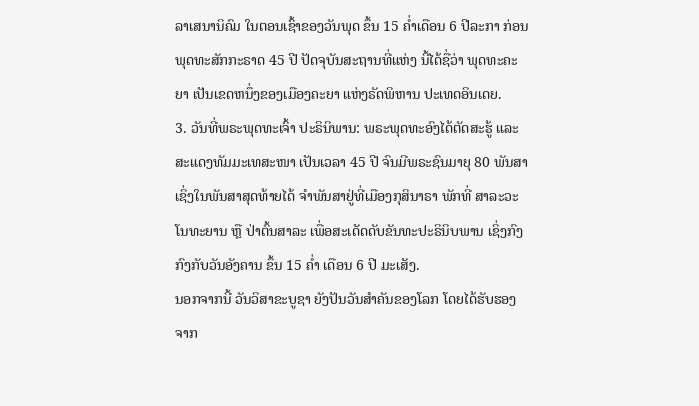ລາເສນານິຄົມ ໃນຕອນເຊົ້າຂອງວັນພຸດ ຂຶ້ນ 15 ຄໍ່າເດືອນ 6 ປີລະກາ ກ່ອນພຸດທະສັກກະຣາດ 45 ປີ ປັດຈຸບັນສະຖານທີ່ແຫ່ງ ນີ້ໄດ້ຊື່ວ່າ ພຸດທະຄະຍາ ເປັນເຂດຫນຶ່ງຂອງເມືອງຄະຍາ ແຫ່ງຣັດພິຫານ ປະເທດອິນເດຍ.
3. ວັນທີ່ພຣະພຸດທະເຈົ້າ ປະຣິນິພານ: ພຣະພຸດທະອົງໄດ້ຕັດສະຮູ້ ແລະສະແດງທັມມະເທສະໜາ ເປັນເວລາ 45 ປີ ຈົນມີພຣະຊົນມາຍຸ 80 ພັນສາ ເຊິ່ງໃນພັນສາສຸດທ້າຍໄດ້ ຈໍາພັນສາຢູ່ທີ່ເມືອງກຸສິນາຣາ ພັກທີ່ ສາລະວະໂນທະຍານ ຫຼື ປ່າຕົ້ນສາລະ ເພື່ອສະເດັດດັບຂັນທະປະຣິນິບພານ ເຊິ່ງກົງກົງກັບວັນອັງຄານ ຂຶ້ນ 15 ຄ່ຳ ເດືອນ 6 ປີ ມະເສັງ.
ນອກຈາກນີ້ ວັນວິສາຂະບູຊາ ຍັງປັນວັນສຳຄັນຂອງໂລກ ໂດຍໄດ້ຮັບຮອງຈາກ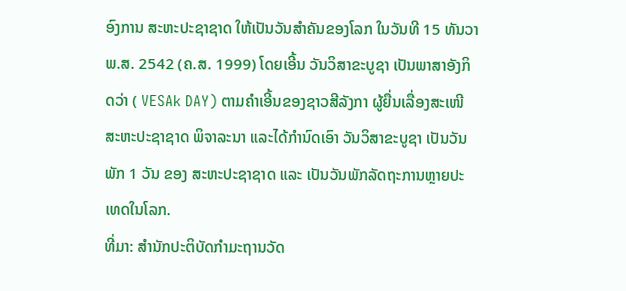ອົງການ ສະຫະປະຊາຊາດ ໃຫ້ເປັນວັນສຳຄັນຂອງໂລກ ໃນວັນທີ 15 ທັນວາ ພ.ສ. 2542 (ຄ.ສ. 1999) ໂດຍເອີ້ນ ວັນວິສາຂະບູຊາ ເປັນພາສາອັງກິດວ່າ ( VESAk DAY) ຕາມຄຳເອີ້ນຂອງຊາວສີລັງກາ ຜູ້ຍື່ນເລື່ອງສະເໜີ ສະຫະປະຊາຊາດ ພິຈາລະນາ ແລະໄດ້ກຳນົດເອົາ ວັນວິສາຂະບູຊາ ເປັນວັນພັກ 1 ວັນ ຂອງ ສະຫະປະຊາຊາດ ແລະ ເປັນວັນພັກລັດຖະການຫຼາຍປະເທດໃນໂລກ.
ທີ່ມາ: ສໍານັກປະຕິບັດກໍາມະຖານວັດ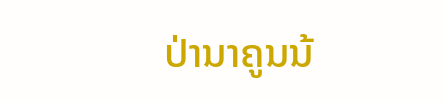ປ່ານາຄູນນ້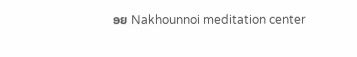ອຍ Nakhounnoi meditation center